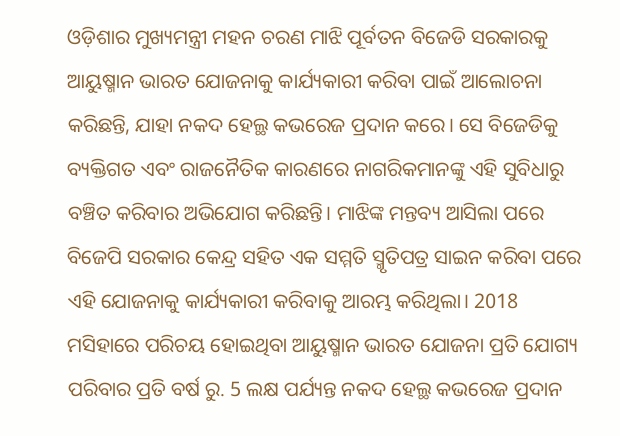ଓଡ଼ିଶାର ମୁଖ୍ୟମନ୍ତ୍ରୀ ମହନ ଚରଣ ମାଝି ପୂର୍ବତନ ବିଜେଡି ସରକାରକୁ ଆୟୁଷ୍ମାନ ଭାରତ ଯୋଜନାକୁ କାର୍ଯ୍ୟକାରୀ କରିବା ପାଇଁ ଆଲୋଚନା କରିଛନ୍ତି, ଯାହା ନକଦ ହେଲ୍ଥ କଭରେଜ ପ୍ରଦାନ କରେ। ସେ ବିଜେଡିକୁ ବ୍ୟକ୍ତିଗତ ଏବଂ ରାଜନୈତିକ କାରଣରେ ନାଗରିକମାନଙ୍କୁ ଏହି ସୁବିଧାରୁ ବଞ୍ଚିତ କରିବାର ଅଭିଯୋଗ କରିଛନ୍ତି। ମାଝିଙ୍କ ମନ୍ତବ୍ୟ ଆସିଲା ପରେ ବିଜେପି ସରକାର କେନ୍ଦ୍ର ସହିତ ଏକ ସମ୍ମତି ସ୍ମୃତିପତ୍ର ସାଇନ କରିବା ପରେ ଏହି ଯୋଜନାକୁ କାର୍ଯ୍ୟକାରୀ କରିବାକୁ ଆରମ୍ଭ କରିଥିଲା। 2018 ମସିହାରେ ପରିଚୟ ହୋଇଥିବା ଆୟୁଷ୍ମାନ ଭାରତ ଯୋଜନା ପ୍ରତି ଯୋଗ୍ୟ ପରିବାର ପ୍ରତି ବର୍ଷ ରୁ. 5 ଲକ୍ଷ ପର୍ଯ୍ୟନ୍ତ ନକଦ ହେଲ୍ଥ କଭରେଜ ପ୍ରଦାନ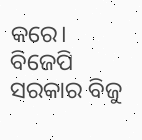କରେ। ବିଜେପି ସରକାର ବିଜୁ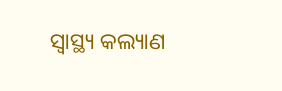ସ୍ୱାସ୍ଥ୍ୟ କଲ୍ୟାଣ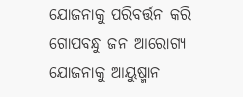ଯୋଜନାକୁ ପରିବର୍ତ୍ତନ କରି ଗୋପବନ୍ଧୁ ଜନ ଆରୋଗ୍ୟ ଯୋଜନାକୁ ଆୟୁଷ୍ମାନ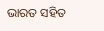ଭାରତ ସହିତ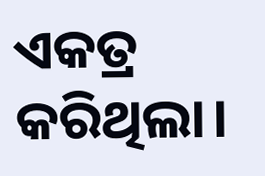ଏକତ୍ର କରିଥିଲା।